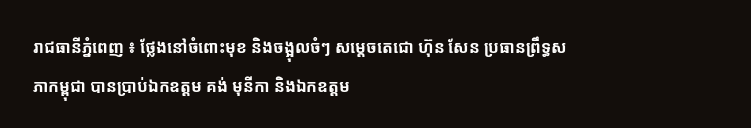រាជធានីភ្នំពេញ ៖ ថ្លែងនៅចំពោះមុខ និងចង្អុលចំៗ សម្តេចតេជោ ហ៊ុន សែន ប្រធានព្រឹទ្ធសភាកម្ពុជា បានប្រាប់ឯកឧត្តម គង់ មុនីកា និងឯកឧត្តម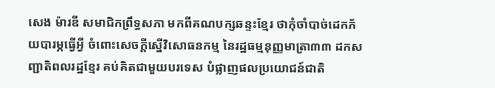សេង ម៉ារឌី សមាជិកព្រឹទ្ធសភា មកពីគណបក្សឆន្ទះខ្មែរ ថាកុំចាំបាច់ដេកភ័យបារម្ភធ្វើអ្វី ចំពោះសេចក្តីស្នើវិសោធនកម្ម នៃរដ្ឋធម្មនុញ្ញមាត្រា៣៣ ដកសញ្ជាតិពលរដ្ឋខ្មែរ គប់គិតជាមួយបរទេស បំផ្លាញផលប្រយោជន៍ជាតិ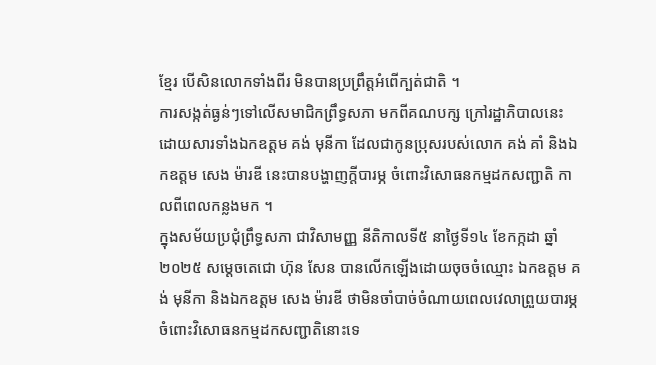ខ្មែរ បើសិនលោកទាំងពីរ មិនបានប្រព្រឹត្តអំពើក្បត់ជាតិ ។
ការសង្កត់ធ្ងន់ៗទៅលើសមាជិកព្រឹទ្ធសភា មកពីគណបក្ស ក្រៅរដ្ឋាភិបាលនេះ ដោយសារទាំងឯកឧត្តម គង់ មុនីកា ដែលជាកូនប្រុសរបស់លោក គង់ គាំ និងឯកឧត្តម សេង ម៉ារឌី នេះបានបង្ហាញក្តីបារម្ភ ចំពោះវិសោធនកម្មដកសញ្ជាតិ កាលពីពេលកន្លងមក ។
ក្នុងសម័យប្រជុំព្រឹទ្ធសភា ជាវិសាមញ្ញ នីតិកាលទី៥ នាថ្ងៃទី១៤ ខែកក្កដា ឆ្នាំ២០២៥ សម្តេចតេជោ ហ៊ុន សែន បានលើកឡើងដោយចុចចំឈ្មោះ ឯកឧត្តម គង់ មុនីកា និងឯកឧត្តម សេង ម៉ារឌី ថាមិនចាំបាច់ចំណាយពេលវេលាព្រួយបារម្ភចំពោះវិសោធនកម្មដកសញ្ជាតិនោះទេ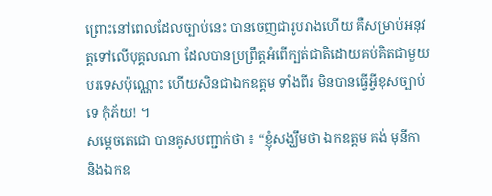ព្រោះនៅពេលដែលច្បាប់នេះ បានចេញជារូបរាងហើយ គឺសម្រាប់អនុវត្តទៅលើបុគ្គលណា ដែលបានប្រព្រឹត្តអំពើក្បត់ជាតិដោយគប់គិតជាមួយបរទេសប៉ុណ្ណោះ ហើយសិនជាឯកឧត្តម ទាំងពីរ មិនបានធ្វើអ្វីខុសច្បាប់ទេ កុំភ័យ! ។
សម្តេចតេជោ បានគូសបញ្ជាក់ថា ៖ “ខ្ញុំសង្ឃឹមថា ឯកឧត្តម គង់ មុនីកា និងឯកឧ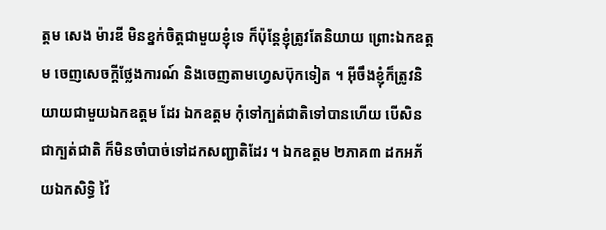ត្តម សេង ម៉ារឌី មិនខ្នក់ចិត្តជាមួយខ្ញុំទេ ក៏ប៉ុន្តែខ្ញុំត្រូវតែនិយាយ ព្រោះឯកឧត្តម ចេញសេចក្តីថ្លែងការណ៍ និងចេញតាមហ្វេសប៊ុកទៀត ។ អ៊ីចឹងខ្ញុំក៏ត្រូវនិយាយជាមួយឯកឧត្តម ដែរ ឯកឧត្តម កុំទៅក្បត់ជាតិទៅបានហើយ បើសិនជាក្បត់ជាតិ ក៏មិនចាំបាច់ទៅដកសញ្ជាតិដែរ ។ ឯកឧត្តម ២ភាគ៣ ដកអភ័យឯកសិទ្ធិ វ៉ៃ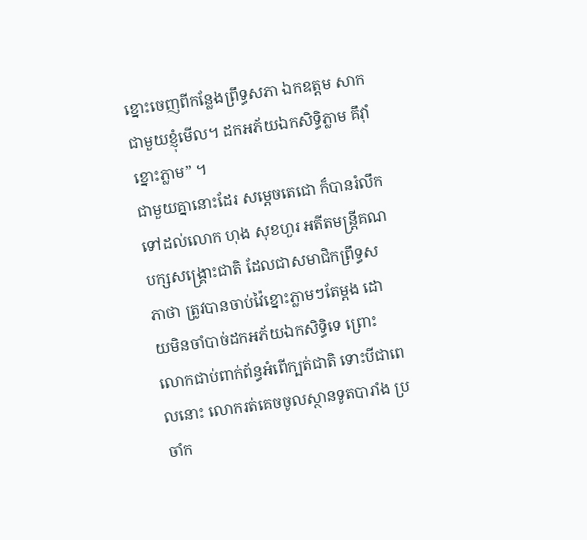ខ្នោះចេញពីកន្លែងព្រឹទ្ធសភា ឯកឧត្តម សាកជាមួយខ្ញុំមើល។ ដកអភ័យឯកសិទ្ធិភ្លាម គឹវ៉ាំខ្នោះភ្លាម” ។
ជាមួយគ្នានោះដែរ សម្តេចតេជោ ក៏បានរំលឹកទៅដល់លោក ហុង សុខហួរ អតីតមន្ត្រីគណបក្សសង្គ្រោះជាតិ ដែលជាសមាជិកព្រឹទ្ធសភាថា ត្រូវបានចាប់វ៉ៃខ្នោះភ្លាមៗតែម្តង ដោយមិនចាំបាច់ដកអភ័យឯកសិទ្ធិទេ ព្រោះលោកជាប់ពាក់ព័ន្ធអំពើក្បត់ជាតិ ទោះបីជាពេលនោះ លោករត់គេចចូលស្ថានទូតបារាំង ប្រចាំក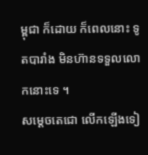ម្ពុជា ក៏ដោយ ក៏ពេលនោះ ទូតបារាំង មិនហ៊ានទទួលលោកនោះទេ ។
សម្តេចតេជោ លើកឡើងទៀ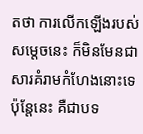តថា ការលើកឡើងរបស់សម្តេចនេះ ក៏មិនមែនជាសារគំរាមកំហែងនោះទេ ប៉ុន្តែនេះ គឺជាបទ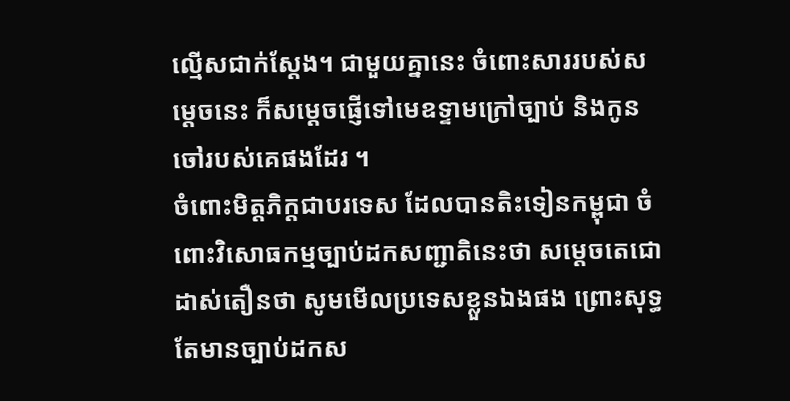ល្មើសជាក់ស្តែង។ ជាមួយគ្នានេះ ចំពោះសាររបស់សម្តេចនេះ ក៏សម្តេចផ្ញើទៅមេឧទ្ទាមក្រៅច្បាប់ និងកូនចៅរបស់គេផងដែរ ។
ចំពោះមិត្តភិក្តជាបរទេស ដែលបានតិះទៀនកម្ពុជា ចំពោះវិសោធកម្មច្បាប់ដកសញ្ជាតិនេះថា សម្តេចតេជោ ដាស់តឿនថា សូមមើលប្រទេសខ្លួនឯងផង ព្រោះសុទ្ធតែមានច្បាប់ដកស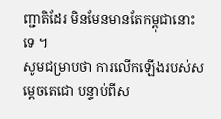ញ្ជាតិដែរ មិនមែនមានតែកម្ពុជានោះទេ ។
សូមជម្រាបថា ការលើកឡើងរបស់សម្តេចតេជោ បន្ទាប់ពីស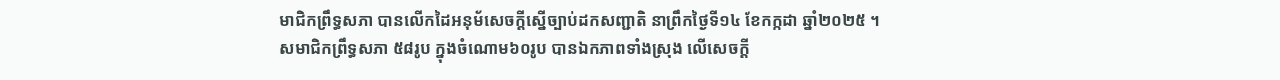មាជិកព្រឹទ្ធសភា បានលើកដៃអនុម័សេចក្តីស្នើច្បាប់ដកសញ្ជាតិ នាព្រឹកថ្ងៃទី១៤ ខែកក្កដា ឆ្នាំ២០២៥ ។
សមាជិកព្រឹទ្ធសភា ៥៨រូប ក្នុងចំណោម៦០រូប បានឯកភាពទាំងស្រុង លើសេចក្តី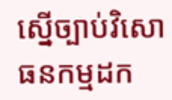ស្នើច្បាប់វិសោធនកម្មដក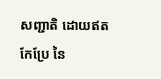សញ្ជាតិ ដោយឥតកែប្រែ នៃ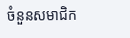ចំនួនសមាជិក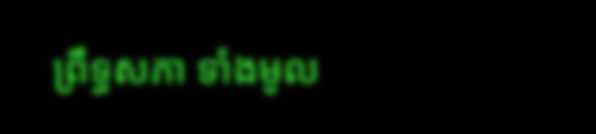ព្រឹទ្ធសភា ទាំងមូល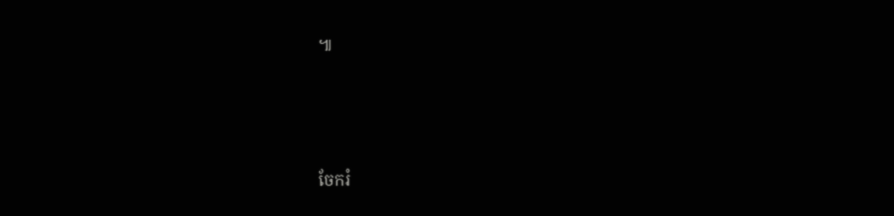៕




ចែករំ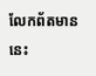លែកព័តមាននេះ